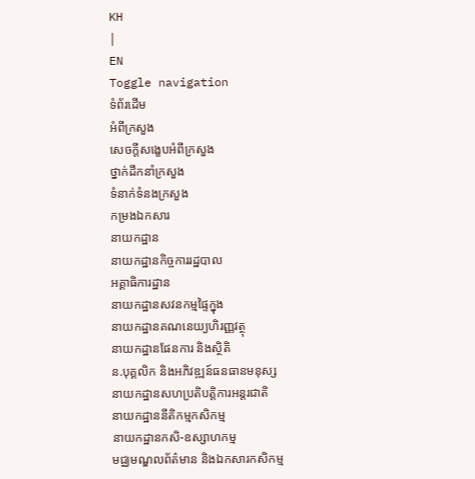KH
|
EN
Toggle navigation
ទំព័រដើម
អំពីក្រសួង
សេចក្តីសង្ខេបអំពីក្រសួង
ថ្នាក់ដឹកនាំក្រសួង
ទំនាក់ទំនងក្រសួង
កម្រងឯកសារ
នាយកដ្ឋាន
នាយកដ្ឋានកិច្ចការរដ្ឋបាល
អគ្គាធិការដ្ឋាន
នាយកដ្ឋានសវនកម្មផ្ទៃក្នុង
នាយកដ្ឋានគណនេយ្យហិរញ្ញវត្ថុ
នាយកដ្ឋានផែនការ និងស្ថិតិ
ន.បុគ្គលិក និងអភិវឌ្ឍន៍ធនធានមនុស្ស
នាយកដ្ឋានសហប្រតិបត្តិការអន្តរជាតិ
នាយកដ្ឋាននីតិកម្មកសិកម្ម
នាយកដ្ឋានកសិ-ឧស្សាហកម្ម
មជ្ឈមណ្ឌលព័ត៌មាន និងឯកសារកសិកម្ម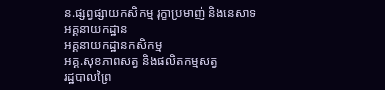ន.ផ្សព្វផ្សាយកសិកម្ម រុក្ខាប្រមាញ់ និងនេសាទ
អគ្គនាយកដ្ឋាន
អគ្គនាយកដ្ឋានកសិកម្ម
អគ្គ.សុខភាពសត្វ និងផលិតកម្មសត្វ
រដ្ឋបាលព្រៃ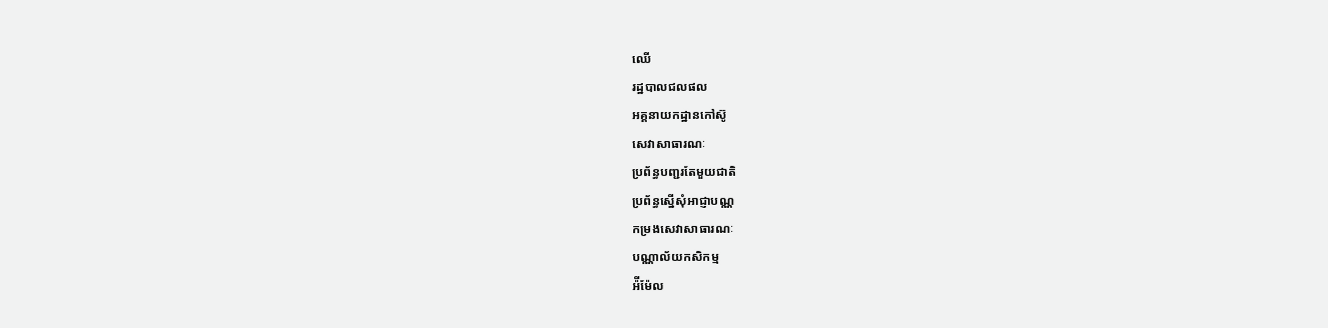ឈើ
រដ្ឋបាលជលផល
អគ្គនាយកដ្ឋានកៅស៊ូ
សេវាសាធារណៈ
ប្រព័ន្ធបញ្ជរតែមួយជាតិ
ប្រព័ន្ធស្នើសុំអាជ្ញាបណ្ណ
កម្រងសេវាសាធារណៈ
បណ្ណាល័យកសិកម្ម
អ៉ីម៉ែល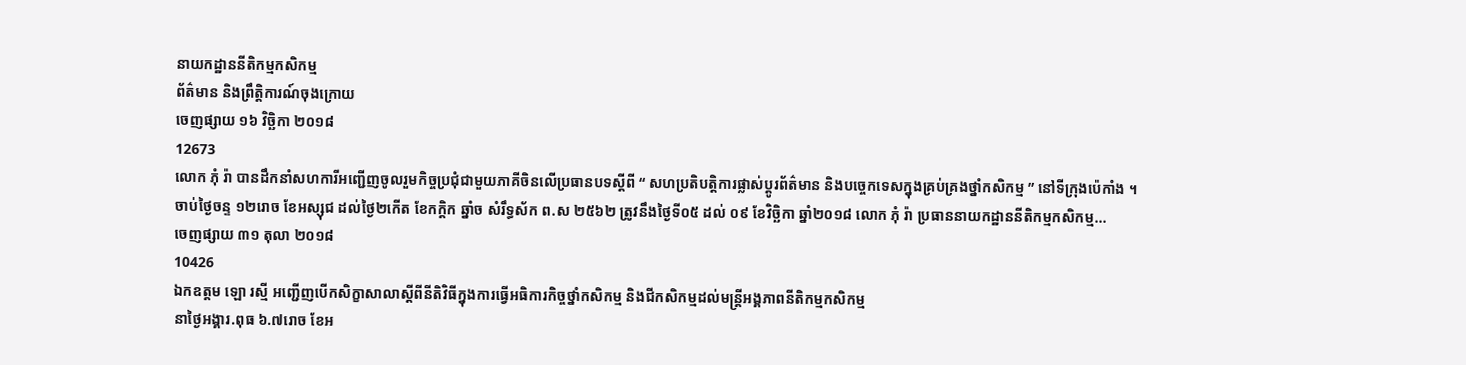នាយកដ្ឋាននីតិកម្មកសិកម្ម
ព័ត៌មាន និងព្រឹត្តិការណ៍ចុងក្រោយ
ចេញផ្សាយ ១៦ វិច្ឆិកា ២០១៨
12673
លោក ភុំ រ៉ា បានដឹកនាំសហការីអញ្ជើញចូលរួមកិច្ចប្រជុំជាមួយភាគីចិនលើប្រធានបទស្តីពី “ សហប្រតិបត្តិការផ្លាស់ប្តូរព័ត៌មាន និងបច្ចេកទេសក្នុងគ្រប់គ្រងថ្នាំកសិកម្ម ” នៅទីក្រុងប៉េកាំង ។
ចាប់ថ្ងៃចន្ទ ១២រោច ខែអស្សុជ ដល់ថ្ងៃ២កើត ខែកក្តិក ឆ្នាំច សំរឹទ្ធស័ក ព.ស ២៥៦២ ត្រូវនឹងថ្ងៃទី០៥ ដល់ ០៩ ខែវិច្ឆិកា ឆ្នាំ២០១៨ លោក ភុំ រ៉ា ប្រធាននាយកដ្ឋាននីតិកម្មកសិកម្ម...
ចេញផ្សាយ ៣១ តុលា ២០១៨
10426
ឯកឧត្តម ឡោ រស្មី អញ្ជើញបើកសិក្ខាសាលាស្តីពីនីតិវិធីក្នុងការធ្វើអធិការកិច្ចថ្នាំកសិកម្ម និងជីកសិកម្មដល់មន្ត្រីអង្គភាពនីតិកម្មកសិកម្ម
នាថ្ងៃអង្គារ.ពុធ ៦.៧រោច ខែអ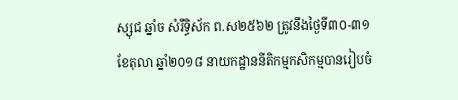ស្សុជ ឆ្នាំច សំរឹទ្ធិស័ក ព.ស២៥៦២ ត្រូវនឹងថ្ងៃទី៣០-៣១ ខែតុលា ឆ្នាំ២០១៨ នាយកដ្ឋាននីតិកម្មកសិកម្មបានរៀបចំ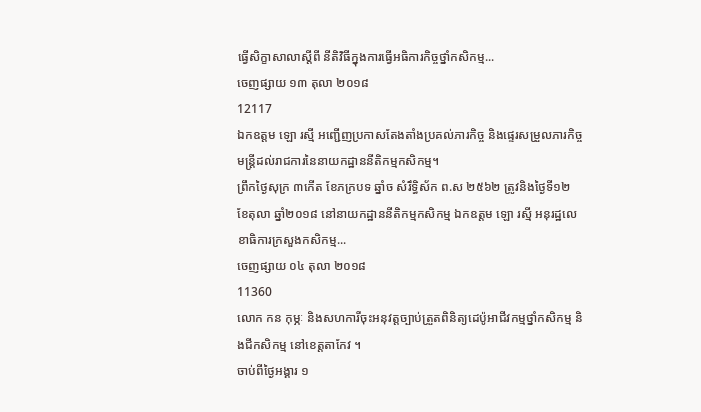ធ្វើសិក្ខាសាលាស្តីពី នីតិវិធីក្នុងការធ្វើអធិការកិច្ចថ្នាំកសិកម្ម...
ចេញផ្សាយ ១៣ តុលា ២០១៨
12117
ឯកឧត្តម ឡោ រស្មី អញ្ជើញប្រកាសតែងតាំងប្រគល់ភារកិច្ច និងផ្ទេរសម្រួលភារកិច្ចមន្រ្តីដល់រាជការនៃនាយកដ្ឋាននីតិកម្មកសិកម្ម។
ព្រឹកថ្ងៃសុក្រ ៣កើត ខែភក្របទ ឆ្នាំច សំរឹទ្ធិស័ក ព.ស ២៥៦២ ត្រូវនិងថ្ងៃទី១២ ខែតុលា ឆ្នាំ២០១៨ នៅនាយកដ្ឋាននីតិកម្មកសិកម្ម ឯកឧត្តម ឡោ រស្មី អនុរដ្ឋលេខាធិការក្រសួងកសិកម្ម...
ចេញផ្សាយ ០៤ តុលា ២០១៨
11360
លោក កន កុម្ភៈ និងសហការីចុះអនុវត្តច្បាប់ត្រួតពិនិត្យដេប៉ូអាជីវកម្មថ្នាំកសិកម្ម និងជីកសិកម្ម នៅខេត្តតាកែវ ។
ចាប់ពីថ្ងៃអង្គារ ១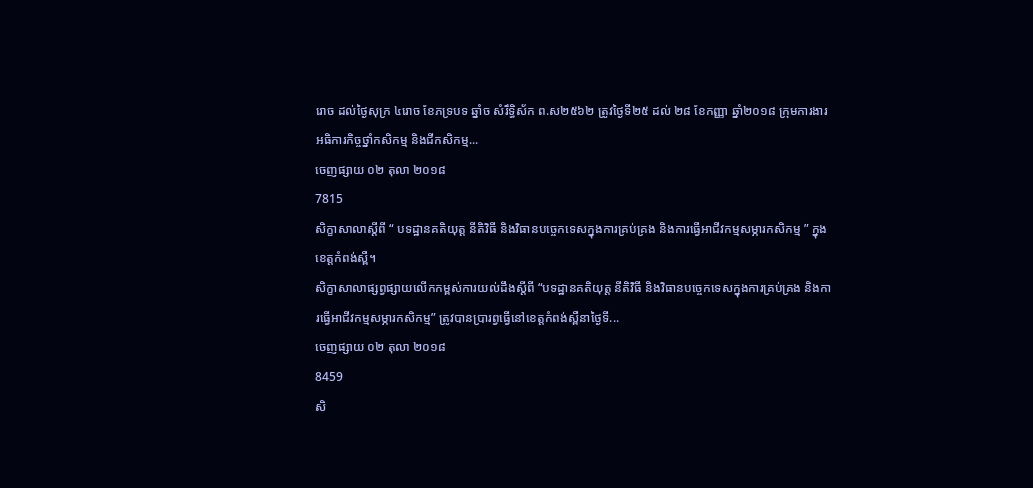រោច ដល់ថ្ងៃសុក្រ ៤រោច ខែភទ្របទ ឆ្នាំច សំរឹទ្ធិស័ក ព.ស២៥៦២ ត្រូវថ្ងៃទី២៥ ដល់ ២៨ ខែកញ្ញា ឆ្នាំ២០១៨ ក្រុមការងារអធិការកិច្ចថ្នាំកសិកម្ម និងជីកសិកម្ម...
ចេញផ្សាយ ០២ តុលា ២០១៨
7815
សិក្ខាសាលាស្ដីពី “ បទដ្ឋានគតិយុត្ត នីតិវិធី និងវិធានបច្ចេកទេសក្នុងការគ្រប់គ្រង និងការធ្វើអាជីវកម្មសម្ភារកសិកម្ម ” ក្នុងខេត្តកំពង់ស្ពឺ។
សិក្ខាសាលាផ្សព្វផ្សាយលើកកម្ពស់ការយល់ដឹងស្ដីពី “បទដ្ឋានគតិយុត្ត នីតិវិធី និងវិធានបច្ចេកទេសក្នុងការគ្រប់គ្រង និងការធ្វើអាជីវកម្មសម្ភារកសិកម្ម” ត្រូវបានប្រារព្វធ្វើនៅខេត្តកំពង់ស្ពឺនាថ្ងៃទី...
ចេញផ្សាយ ០២ តុលា ២០១៨
8459
សិ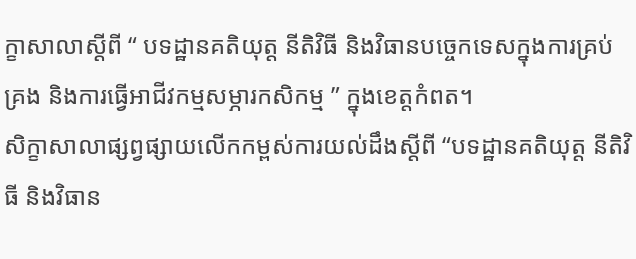ក្ខាសាលាស្ដីពី “ បទដ្ឋានគតិយុត្ត នីតិវិធី និងវិធានបច្ចេកទេសក្នុងការគ្រប់គ្រង និងការធ្វើអាជីវកម្មសម្ភារកសិកម្ម ” ក្នុងខេត្តកំពត។
សិក្ខាសាលាផ្សព្វផ្សាយលើកកម្ពស់ការយល់ដឹងស្ដីពី “បទដ្ឋានគតិយុត្ត នីតិវិធី និងវិធាន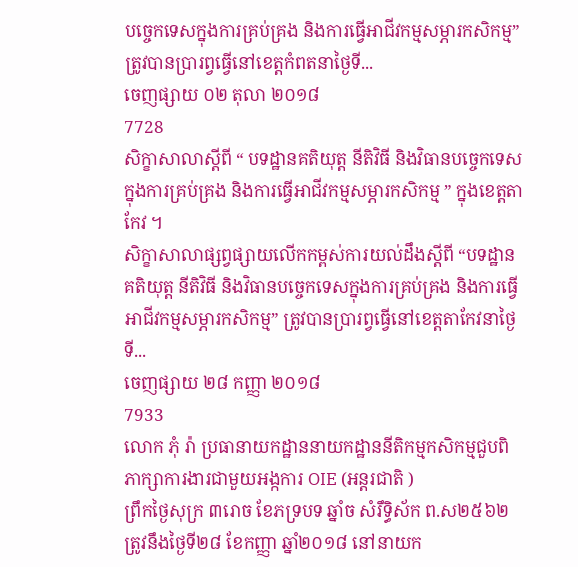បច្ចេកទេសក្នុងការគ្រប់គ្រង និងការធ្វើអាជីវកម្មសម្ភារកសិកម្ម” ត្រូវបានប្រារព្វធ្វើនៅខេត្តកំពតនាថ្ងៃទី...
ចេញផ្សាយ ០២ តុលា ២០១៨
7728
សិក្ខាសាលាស្ដីពី “ បទដ្ឋានគតិយុត្ត នីតិវិធី និងវិធានបច្ចេកទេសក្នុងការគ្រប់គ្រង និងការធ្វើអាជីវកម្មសម្ភារកសិកម្ម ” ក្នុងខេត្តតាកែវ ។
សិក្ខាសាលាផ្សព្វផ្សាយលើកកម្ពស់ការយល់ដឹងស្ដីពី “បទដ្ឋានគតិយុត្ត នីតិវិធី និងវិធានបច្ចេកទេសក្នុងការគ្រប់គ្រង និងការធ្វើអាជីវកម្មសម្ភារកសិកម្ម” ត្រូវបានប្រារព្វធ្វើនៅខេត្តតាកែវនាថ្ងៃទី...
ចេញផ្សាយ ២៨ កញ្ញា ២០១៨
7933
លោក ភុំ រ៉ា ប្រធានាយកដ្ឋាននាយកដ្ឋាននីតិកម្មកសិកម្មជួបពិភាក្សាការងារជាមួយអង្កការ OIE (អន្តរជាតិ )
ព្រឹកថ្ងៃសុក្រ ៣រោច ខែភទ្របទ ឆ្នាំច សំរឹទ្ធិស័ក ព.ស២៥៦២ ត្រូវនឹងថ្ងៃទី២៨ ខែកញ្ញា ឆ្នាំ២០១៨ នៅនាយក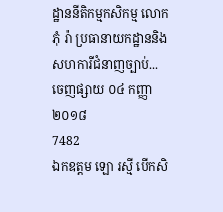ដ្ឋាននីតិកម្មកសិកម្ម លោក ភុំ រ៉ា ប្រធានាយកដ្ឋាននិងសហការីជំនាញច្បាប់...
ចេញផ្សាយ ០៤ កញ្ញា ២០១៨
7482
ឯកឧត្តម ឡោ រស្មី បើកសិ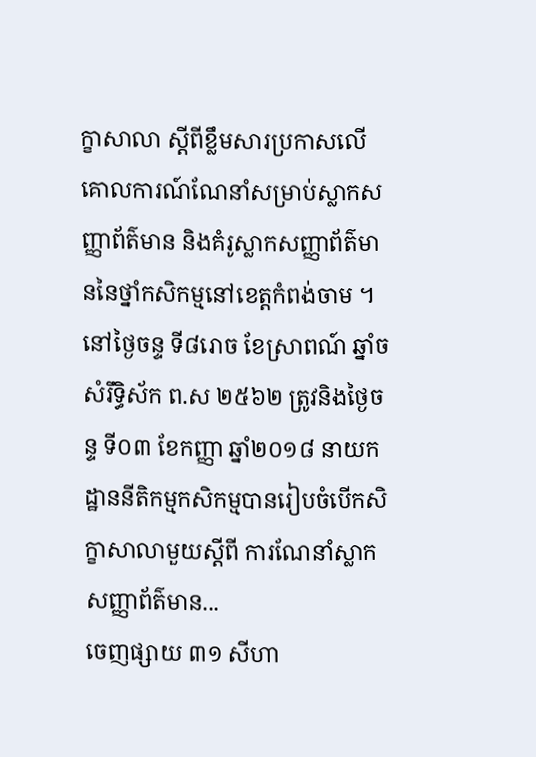ក្ខាសាលា ស្តីពីខ្លឹមសារប្រកាសលើគោលការណ៍ណែនាំសម្រាប់ស្លាកសញ្ញាព័ត៌មាន និងគំរូស្លាកសញ្ញាព័ត៌មាននៃថ្នាំកសិកម្មនៅខេត្តកំពង់ចាម ។
នៅថ្ងៃចន្ទ ទី៨រោច ខែស្រាពណ៍ ឆ្នាំច សំរឹទ្ធិស័ក ព.ស ២៥៦២ ត្រូវនិងថ្ងៃចន្ទ ទី០៣ ខែកញ្ញា ឆ្នាំ២០១៨ នាយកដ្ឋាននីតិកម្មកសិកម្មបានរៀបចំបើកសិក្ខាសាលាមួយស្តីពី ការណែនាំស្លាកសញ្ញាព័ត៌មាន...
ចេញផ្សាយ ៣១ សីហា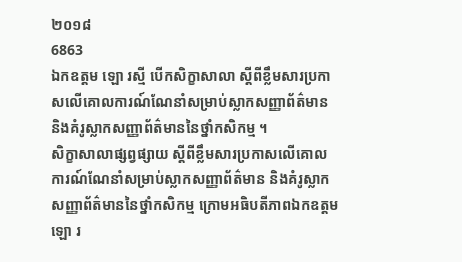២០១៨
6863
ឯកឧត្តម ឡោ រស្មី បើកសិក្ខាសាលា ស្តីពីខ្លឹមសារប្រកាសលើគោលការណ៍ណែនាំសម្រាប់ស្លាកសញ្ញាព័ត៌មាន និងគំរូស្លាកសញ្ញាព័ត៌មាននៃថ្នាំកសិកម្ម ។
សិក្ខាសាលាផ្សព្វផ្សាយ ស្តីពីខ្លឹមសារប្រកាសលើគោលការណ៍ណែនាំសម្រាប់ស្លាកសញ្ញាព័ត៌មាន និងគំរូស្លាកសញ្ញាព័ត៌មាននៃថ្នាំកសិកម្ម ក្រោមអធិបតីភាពឯកឧត្តម ឡោ រ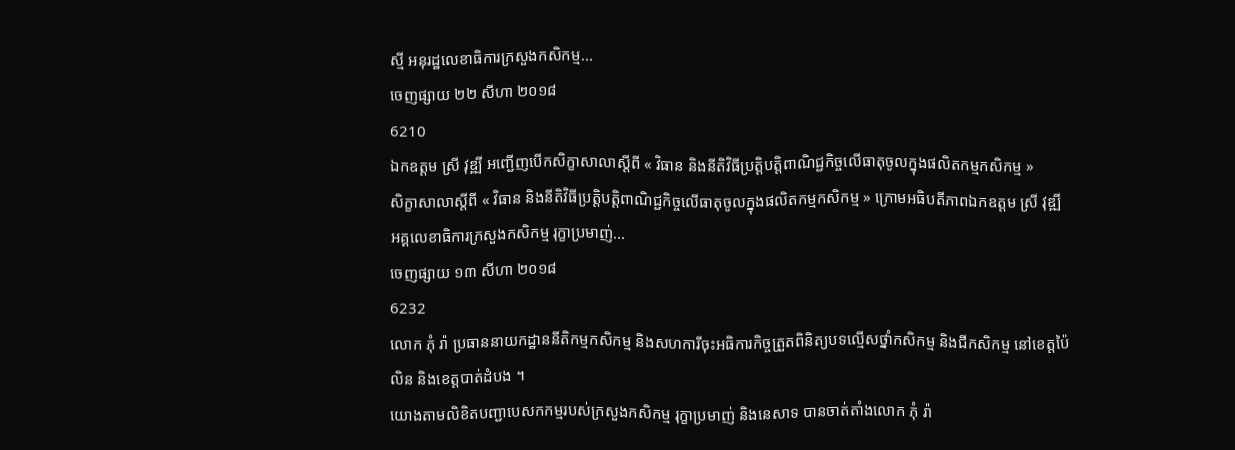ស្មី អនុរដ្ឋលេខាធិការក្រសួងកសិកម្ម...
ចេញផ្សាយ ២២ សីហា ២០១៨
6210
ឯកឧត្តម ស្រី វុឌ្ឍី អញ្ជើញបើកសិក្ខាសាលាស្តីពី « វិធាន និងនីតិវិធីប្រត្តិបត្តិពាណិជ្ជកិច្ចលើធាតុចូលក្នុងផលិតកម្មកសិកម្ម »
សិក្ខាសាលាស្តីពី « វិធាន និងនីតិវិធីប្រត្តិបត្តិពាណិជ្ជកិច្ចលើធាតុចូលក្នុងផលិតកម្មកសិកម្ម » ក្រោមអធិបតីភាពឯកឧត្តម ស្រី វុឌ្ឍី អគ្គលេខាធិការក្រសួងកសិកម្ម រុក្ខាប្រមាញ់...
ចេញផ្សាយ ១៣ សីហា ២០១៨
6232
លោក ភុំ រ៉ា ប្រធាននាយកដ្ឋាននីតិកម្មកសិកម្ម និងសហការីចុះអធិការកិច្ចត្រួតពិនិត្យបទល្មើសថ្នាំកសិកម្ម និងជីកសិកម្ម នៅខេត្តប៉ៃលិន និងខេត្តបាត់ដំបង ។
យោងតាមលិខិតបញ្ជាបេសកកម្មរបស់ក្រសួងកសិកម្ម រុក្ខាប្រមាញ់ និងនេសាទ បានចាត់តាំងលោក ភុំ រ៉ា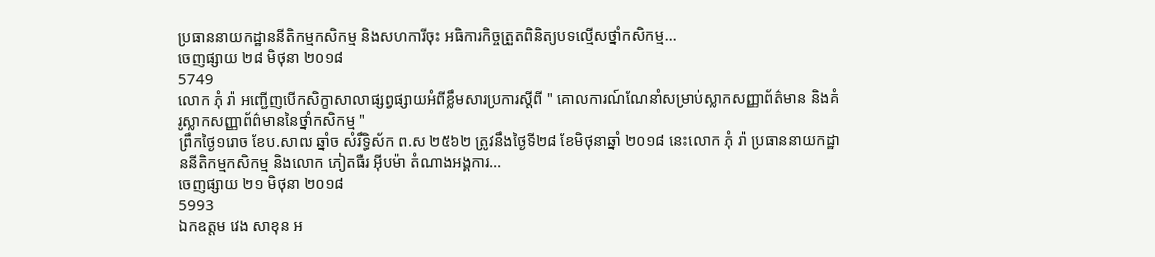ប្រធាននាយកដ្ឋាននីតិកម្មកសិកម្ម និងសហការីចុះ អធិការកិច្ចត្រួតពិនិត្យបទល្មើសថ្នាំកសិកម្ម...
ចេញផ្សាយ ២៨ មិថុនា ២០១៨
5749
លោក ភុំ រ៉ា អញ្ជើញបើកសិក្ខាសាលាផ្សព្វផ្សាយអំពីខ្លឹមសារប្រការស្តីពី " គោលការណ៍ណែនាំសម្រាប់ស្លាកសញ្ញាព័ត៌មាន និងគំរូស្លាកសញ្ញាព័ព៌មាននៃថ្នាំកសិកម្ម "
ព្រឹកថ្ងៃ១រោច ខែប.សាឍ ឆ្នាំច សំរឹទ្ធិស័ក ព.ស ២៥៦២ ត្រូវនឹងថ្ងៃទី២៨ ខែមិថុនាឆ្នាំ ២០១៨ នេះលោក ភុំ រ៉ា ប្រធាននាយកដ្ឋាននីតិកម្មកសិកម្ម និងលោក ភៀតធឺរ អ៊ីបម៉ា តំណាងអង្គការ...
ចេញផ្សាយ ២១ មិថុនា ២០១៨
5993
ឯកឧត្តម វេង សាខុន អ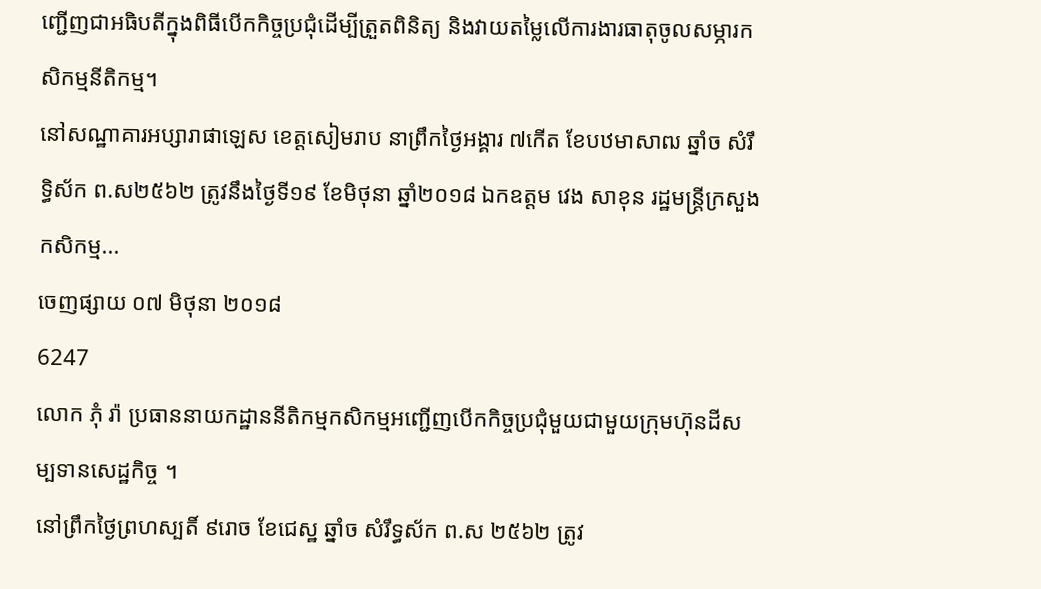ញ្ជើញជាអធិបតីក្នុងពិធីបើកកិច្ចប្រជុំដើម្បីត្រួតពិនិត្យ និងវាយតម្លៃលើការងារធាតុចូលសម្ភារកសិកម្មនីតិកម្ម។
នៅសណ្ឋាគារអប្សារាផាឡេស ខេត្តសៀមរាប នាព្រឹកថ្ងៃអង្គារ ៧កើត ខែបឋមាសាឍ ឆ្នាំច សំរឹទ្ធិស័ក ព.ស២៥៦២ ត្រូវនឹងថ្ងៃទី១៩ ខែមិថុនា ឆ្នាំ២០១៨ ឯកឧត្តម វេង សាខុន រដ្ឋមន្ត្រីក្រសួងកសិកម្ម...
ចេញផ្សាយ ០៧ មិថុនា ២០១៨
6247
លោក ភុំ រ៉ា ប្រធាននាយកដ្ឋាននីតិកម្មកសិកម្មអញ្ជើញបើកកិច្ចប្រជុំមួយជាមួយក្រុមហ៊ុនដីសម្បទានសេដ្ឋកិច្ច ។
នៅព្រឹកថ្ងៃព្រហស្បតិ៍ ៩រោច ខែជេស្ឋ ឆ្នាំច សំរឹទ្ធស័ក ព.ស ២៥៦២ ត្រូវ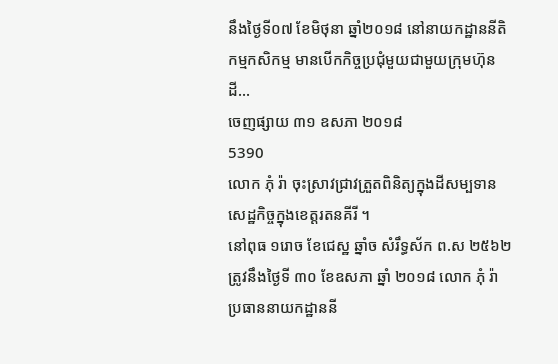នឹងថ្ងៃទី០៧ ខែមិថុនា ឆ្នាំ២០១៨ នៅនាយកដ្ឋាននីតិកម្មកសិកម្ម មានបើកកិច្ចប្រជុំមួយជាមួយក្រុមហ៊ុនដី...
ចេញផ្សាយ ៣១ ឧសភា ២០១៨
5390
លោក ភុំ រ៉ា ចុះស្រាវជ្រាវត្រួតពិនិត្យក្នុងដីសម្បទានសេដ្ឋកិច្ចក្នុងខេត្តរតនគីរី ។
នៅពុធ ១រោច ខែជេស្ឋ ឆ្នាំច សំរឹទ្ធស័ក ព.ស ២៥៦២ ត្រូវនឹងថ្ងៃទី ៣០ ខែឧសភា ឆ្នាំ ២០១៨ លោក ភុំ រ៉ា ប្រធាននាយកដ្ឋាននី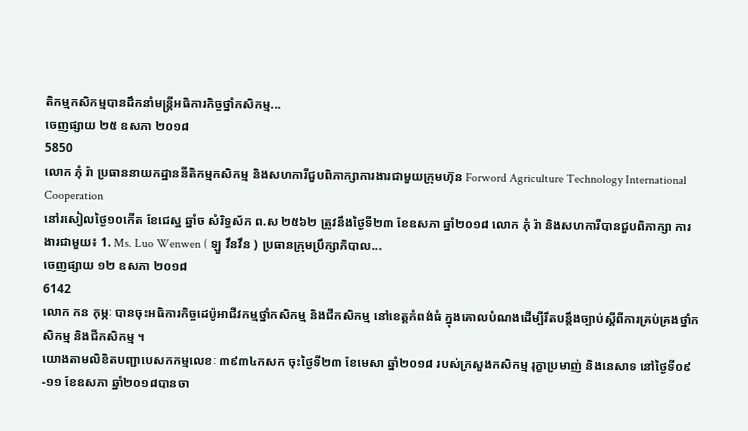តិកម្មកសិកម្មបានដឹកនាំមន្រ្តីអធិការកិច្ចថ្នាំកសិកម្ម...
ចេញផ្សាយ ២៥ ឧសភា ២០១៨
5850
លោក ភុំ រ៉ា ប្រធាននាយកដ្ឋាននីតិកម្មកសិកម្ម និងសហការីជួបពិភាក្សាការងារជាមួយក្រុមហ៊ុន Forword Agriculture Technology International Cooperation
នៅរសៀលថ្ងៃ១០កើត ខែជេស្ឋ ឆ្នាំច សំរិទ្ធស័ក ព.ស ២៥៦២ ត្រូវនឹងថ្ងៃទី២៣ ខែឧសភា ឆ្នាំ២០១៨ លោក ភុំ រ៉ា និងសហការីបានជួបពិភាក្សា ការងារជាមួយ៖ 1. Ms. Luo Wenwen ( ឡួ វឹនវឹន ) ប្រធានក្រុមប្រឹក្សាភិបាល...
ចេញផ្សាយ ១២ ឧសភា ២០១៨
6142
លោក កន កុម្ភៈ បានចុះអធិការកិច្ចដេប៉ូអាជីវកម្មថ្នាំកសិកម្ម និងជីកសិកម្ម នៅខេត្តកំពង់ធំ ក្នុងគោលបំណងដើម្បីរឹតបន្តឹងច្បាប់ស្តីពីការគ្រប់គ្រងថ្នាំកសិកម្ម និងជីកសិកម្ម ។
យោងតាមលិខិតបញ្ជាបេសកកម្មលេខៈ ៣៩៣៤កសក ចុះថ្ងៃទី២៣ ខែមេសា ឆ្នាំ២០១៨ របស់ក្រសួងកសិកម្ម រុក្ខាប្រមាញ់ និងនេសាទ នៅថ្ងៃទី០៩-១១ ខែឧសភា ឆ្នាំ២០១៨បានចា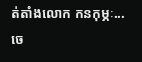ត់តាំងលោក កនកុម្ភៈ...
ចេ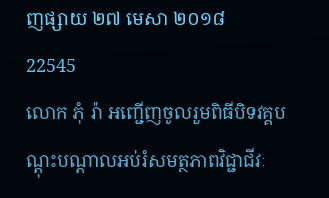ញផ្សាយ ២៧ មេសា ២០១៨
22545
លោក ភុំ រ៉ា អញ្ជើញចូលរួមពិធីបិទវគ្គបណ្តុះបណ្តាលអប់រំសមត្ថភាពវិជ្ជាជីវៈ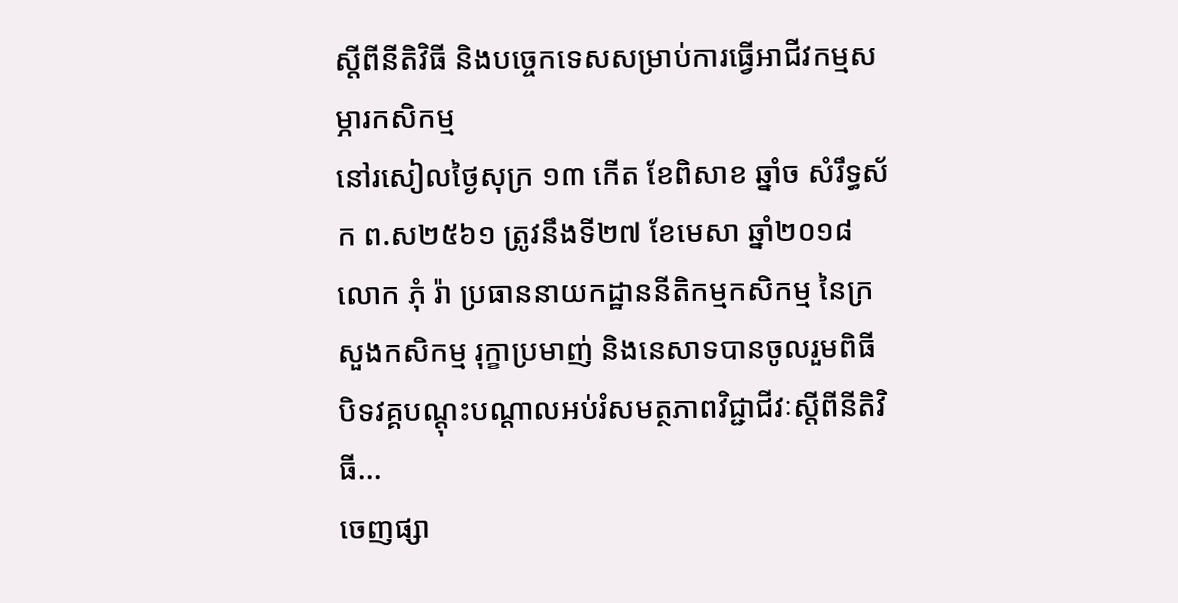ស្តីពីនីតិវិធី និងបច្ចេកទេសសម្រាប់ការធ្វើអាជីវកម្មសម្ភារកសិកម្ម
នៅរសៀលថ្ងៃសុក្រ ១៣ កើត ខែពិសាខ ឆ្នាំច សំរឹទ្ធស័ក ព.ស២៥៦១ ត្រូវនឹងទី២៧ ខែមេសា ឆ្នាំ២០១៨ លោក ភុំ រ៉ា ប្រធាននាយកដ្ឋាននីតិកម្មកសិកម្ម នៃក្រសួងកសិកម្ម រុក្ខាប្រមាញ់ និងនេសាទបានចូលរួមពិធីបិទវគ្គបណ្តុះបណ្តាលអប់រំសមត្ថភាពវិជ្ជាជីវៈស្តីពីនីតិវិធី...
ចេញផ្សា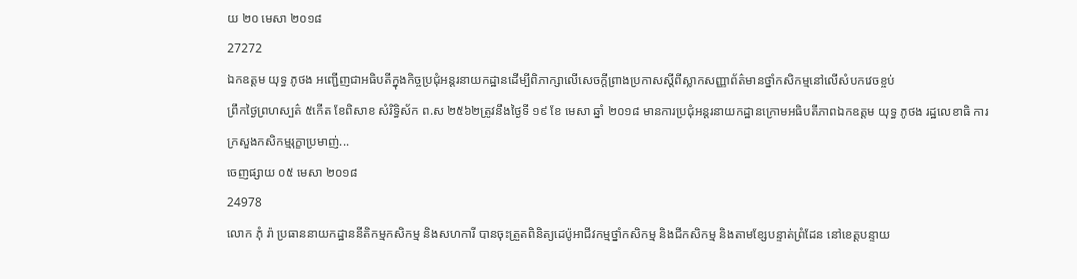យ ២០ មេសា ២០១៨
27272
ឯកឧត្តម យុទ្ធ ភូថង អញ្ជើញជាអធិបតីក្នុងកិច្ចប្រជុំអន្តរនាយកដ្ឋានដើម្បីពិភាក្សាលើសេចក្តីព្រាងប្រកាសស្តីពីស្លាកសញ្ញាព័ត៌មានថ្នាំកសិកម្មនៅលើសំបកវេចខ្ចប់
ព្រឹកថ្ងៃព្រហស្បត៌ ៥កើត ខែពិសាខ សំរិទ្ធិស័ក ព.ស ២៥៦២ត្រូវនឹងថ្ងៃទី ១៩ ខែ មេសា ឆ្នាំ ២០១៨ មានការប្រជុំអន្តរនាយកដ្ឋានក្រោមអធិបតីភាពឯកឧត្តម យុទ្ធ ភូថង រដ្ឋលេខាធិ ការក្រសួងកសិកម្មរុក្ខាប្រមាញ់...
ចេញផ្សាយ ០៥ មេសា ២០១៨
24978
លោក ភុំ រ៉ា ប្រធាននាយកដ្ឋាននីតិកម្មកសិកម្ម និងសហការី បានចុះត្រួតពិនិត្យដេប៉ូអាជីវកម្មថ្នាំកសិកម្ម និងជីកសិកម្ម និងតាមខ្សែបន្ទាត់ព្រំដែន នៅខេត្តបន្ទាយ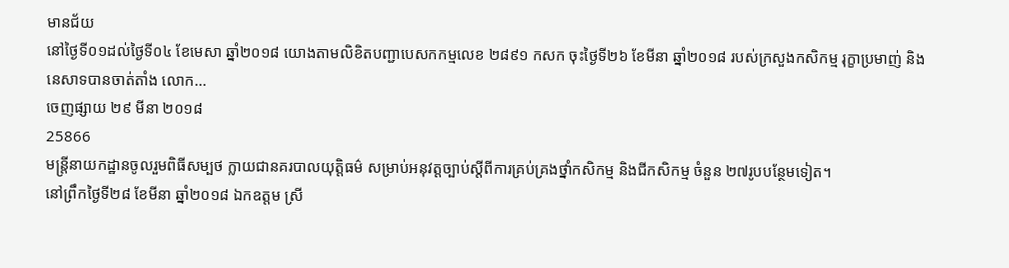មានជ័យ
នៅថ្ងៃទី០១ដល់ថ្ងៃទី០៤ ខែមេសា ឆ្នាំ២០១៨ យោងតាមលិខិតបញ្ជាបេសកកម្មលេខ ២៨៩១ កសក ចុះថ្ងៃទី២៦ ខែមីនា ឆ្នាំ២០១៨ របស់ក្រសួងកសិកម្ម រុក្ខាប្រមាញ់ និងនេសាទបានចាត់តាំង លោក...
ចេញផ្សាយ ២៩ មីនា ២០១៨
25866
មន្រ្តីនាយកដ្ឋានចូលរួមពិធីសម្បថ ក្លាយជានគរបាលយុត្តិធម៌ សម្រាប់អនុវត្តច្បាប់ស្តីពីការគ្រប់គ្រងថ្នាំកសិកម្ម និងជីកសិកម្ម ចំនួន ២៧រូបបន្ថែមទៀត។
នៅព្រឹកថ្ងៃទី២៨ ខែមីនា ឆ្នាំ២០១៨ ឯកឧត្តម ស្រី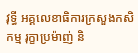វុទ្ធី អគ្គលេខាធិការក្រសួងកសិកម្ម រុក្ខាប្រម៉ាញ់ និ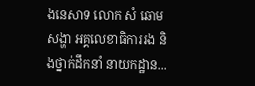ងនេសាទ លោក សំ ឆោមសង្ហា អគ្គលេខាធិការរង និងថ្នាក់ដឹកនាំ នាយកដ្ឋាន...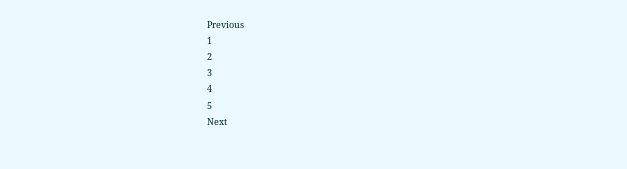Previous
1
2
3
4
5
Next